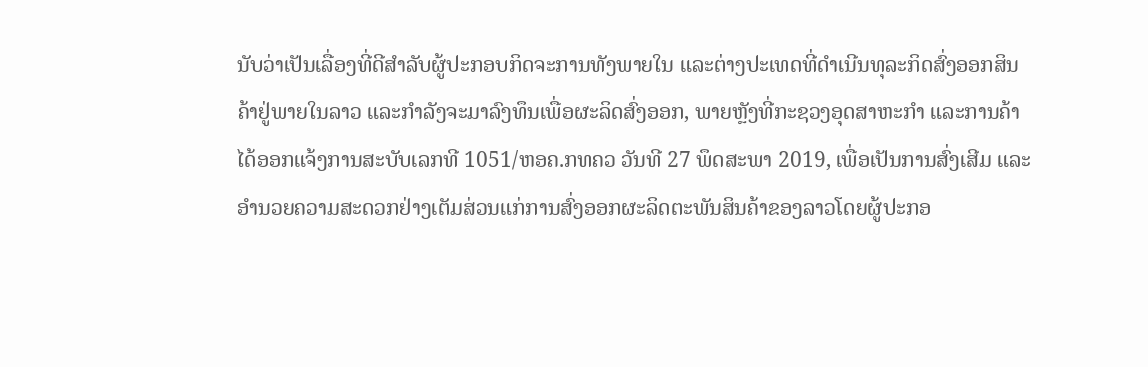ນັບວ່າເປັນເລື່ອງທີ່ດີສຳລັບຜູ້ປະກອບກິດຈະການທັງພາຍໃນ ແລະຕ່າງປະເທດທີ່ດຳເນີນທຸລະກິດສົ່ງອອກສິນຄ້າຢູ່ພາຍໃນລາວ ແລະກຳລັງຈະມາລົງທຶນເພື່ອຜະລິດສົ່ງອອກ, ພາຍຫຼັງທີ່ກະຊວງອຸດສາຫະກຳ ແລະການຄ້າໄດ້ອອກແຈ້ງການສະບັບເລກທີ 1051/ຫອຄ.ກທຄວ ວັນທີ 27 ພຶດສະພາ 2019, ເພື່ອເປັນການສົ່ງເສີມ ແລະອຳນວຍຄວາມສະດວກຢ່າງເຕັມສ່ວນແກ່ການສົ່ງອອກຜະລິດຕະພັນສິນຄ້າຂອງລາວໂດຍຜູ້ປະກອ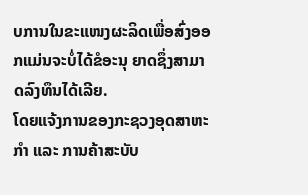ບການໃນຂະແໜງຜະລິດເພື່ອສົ່ງອອກແມ່ນຈະບໍ່ໄດ້ຂໍອະນຸ ຍາດຊຶ່ງສາມາດລົງທຶນໄດ້ເລີຍ.
ໂດຍແຈ້ງການຂອງກະຊວງອຸດສາຫະກຳ ແລະ ການຄ້າສະບັບ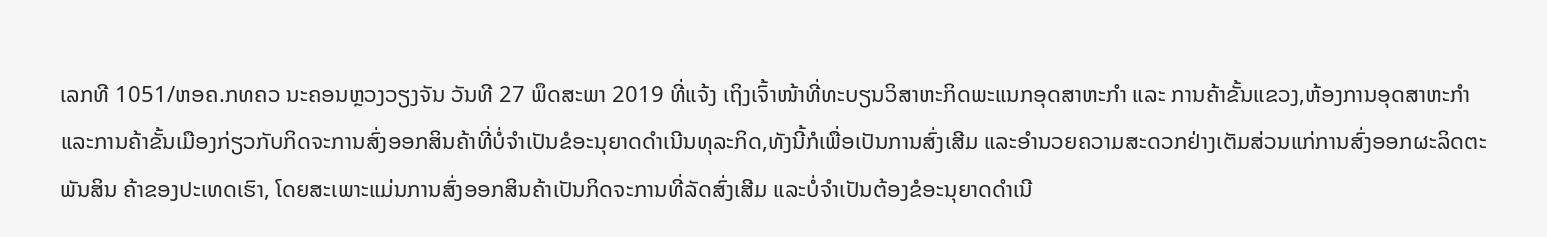ເລກທີ 1051/ຫອຄ.ກທຄວ ນະຄອນຫຼວງວຽງຈັນ ວັນທີ 27 ພຶດສະພາ 2019 ທີ່ແຈ້ງ ເຖິງເຈົ້າໜ້າທີ່ທະບຽນວິສາຫະກິດພະແນກອຸດສາຫະກຳ ແລະ ການຄ້າຂັ້ນແຂວງ,ຫ້ອງການອຸດສາຫະກຳ ແລະການຄ້າຂັ້ນເມືອງກ່ຽວກັບກິດຈະການສົ່ງອອກສິນຄ້າທີ່ບໍ່ຈຳເປັນຂໍອະນຸຍາດດຳເນີນທຸລະກິດ,ທັງນີ້ກໍເພື່ອເປັນການສົ່ງເສີມ ແລະອຳນວຍຄວາມສະດວກຢ່າງເຕັມສ່ວນແກ່ການສົ່ງອອກຜະລິດຕະພັນສິນ ຄ້າຂອງປະເທດເຮົາ, ໂດຍສະເພາະແມ່ນການສົ່ງອອກສິນຄ້າເປັນກິດຈະການທີ່ລັດສົ່ງເສີມ ແລະບໍ່ຈຳເປັນຕ້ອງຂໍອະນຸຍາດດຳເນີ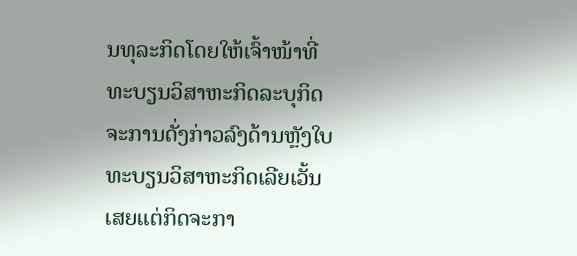ນທຸລະກິດໂດຍໃຫ້ເຈົ້າໜ້າທີ່ທະບຽນວິສາຫະກິດລະບຸກິດຈະການດັ່ງກ່າວລົງດ້ານຫຼັງໃບທະບຽນວິສາຫະກິດເລີຍເວັ້ນເສຍແຕ່ກິດຈະກາ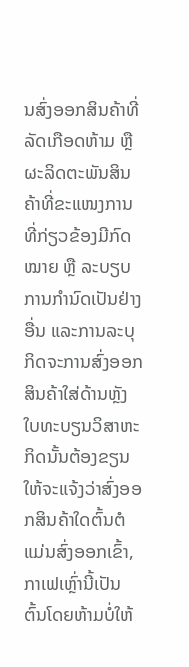ນສົ່ງອອກສິນຄ້າທີ່ລັດເກືອດຫ້າມ ຫຼື ຜະລິດຕະພັນສິນຄ້າທີ່ຂະແໜງການທີ່ກ່ຽວຂ້ອງມີກົດໝາຍ ຫຼື ລະບຽບການກຳນົດເປັນຢ່າງອື່ນ ແລະການລະບຸກິດຈະການສົ່ງອອກສິນຄ້າໃສ່ດ້ານຫຼັງໃບທະບຽນວິສາຫະ ກິດນັ້ນຕ້ອງຂຽນໃຫ້ຈະແຈ້ງວ່າສົ່ງອອກສິນຄ້າໃດຕົ້ນຕໍແມ່ນສົ່ງອອກເຂົ້າ, ກາເຟເຫຼົ່ານີ້ເປັນຕົ້ນໂດຍຫ້າມບໍ່ໃຫ້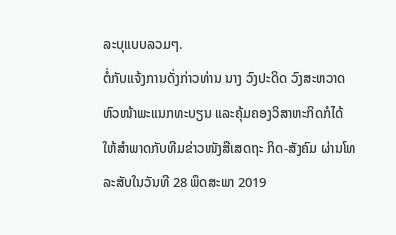ລະບຸແບບລວມໆ.
ຕໍ່ກັບແຈ້ງການດັ່ງກ່າວທ່ານ ນາງ ວົງປະດິດ ວົງສະຫວາດ ຫົວໜ້າພະແນກທະບຽນ ແລະຄຸ້ມຄອງວິສາຫະກິດກໍໄດ້ໃຫ້ສຳພາດກັບທີມຂ່າວໜັງສືເສດຖະ ກິດ-ສັງຄົມ ຜ່ານໂທລະສັບໃນວັນທີ 28 ພຶດສະພາ 2019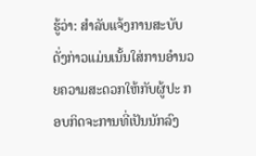ຮູ້ວ່າ: ສຳລັບແຈ້ງການສະບັບດັ່ງກ່າວແມ່ນເນັ້ນໃສ່ການອຳນວຍຄວາມສະດວກໃຫ້ກັບຜູ້ປະ ກອບກິດຈະການທີ່ເປັນນັກລົງ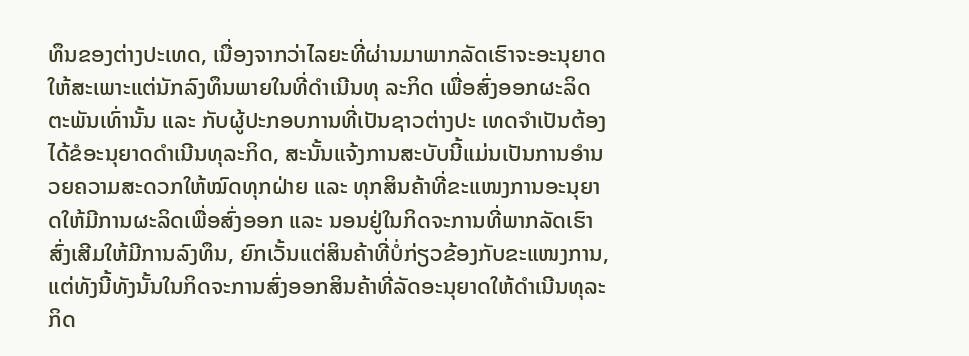ທຶນຂອງຕ່າງປະເທດ, ເນື່ອງຈາກວ່າໄລຍະທີ່ຜ່ານມາພາກລັດເຮົາຈະອະນຸຍາດໃຫ້ສະເພາະແຕ່ນັກລົງທຶນພາຍໃນທີ່ດຳເນີນທຸ ລະກິດ ເພື່ອສົ່ງອອກຜະລິດຕະພັນເທົ່ານັ້ນ ແລະ ກັບຜູ້ປະກອບການທີ່ເປັນຊາວຕ່າງປະ ເທດຈຳເປັນຕ້ອງໄດ້ຂໍອະນຸຍາດດຳເນີນທຸລະກິດ, ສະນັ້ນແຈ້ງການສະບັບນີ້ແມ່ນເປັນການອຳນວຍຄວາມສະດວກໃຫ້ໝົດທຸກຝ່າຍ ແລະ ທຸກສິນຄ້າທີ່ຂະແໜງການອະນຸຍາດໃຫ້ມີການຜະລິດເພື່ອສົ່ງອອກ ແລະ ນອນຢູ່ໃນກິດຈະການທີ່ພາກລັດເຮົາສົ່ງເສີມໃຫ້ມີການລົງທຶນ, ຍົກເວັ້ນແຕ່ສິນຄ້າທີ່ບໍ່ກ່ຽວຂ້ອງກັບຂະແໜງການ, ແຕ່ທັງນີ້ທັງນັ້ນໃນກິດຈະການສົ່ງອອກສິນຄ້າທີ່ລັດອະນຸຍາດໃຫ້ດຳເນີນທຸລະກິດ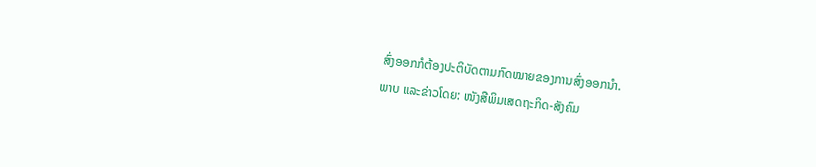ສົ່ງອອກກໍຕ້ອງປະຕິບັດຕາມກົດໝາຍຂອງການສົ່ງອອກນຳ.
ພາບ ແລະຂ່າວໂດຍ: ໜັງສືພິມເສດຖະກິດ-ສັງຄົມ